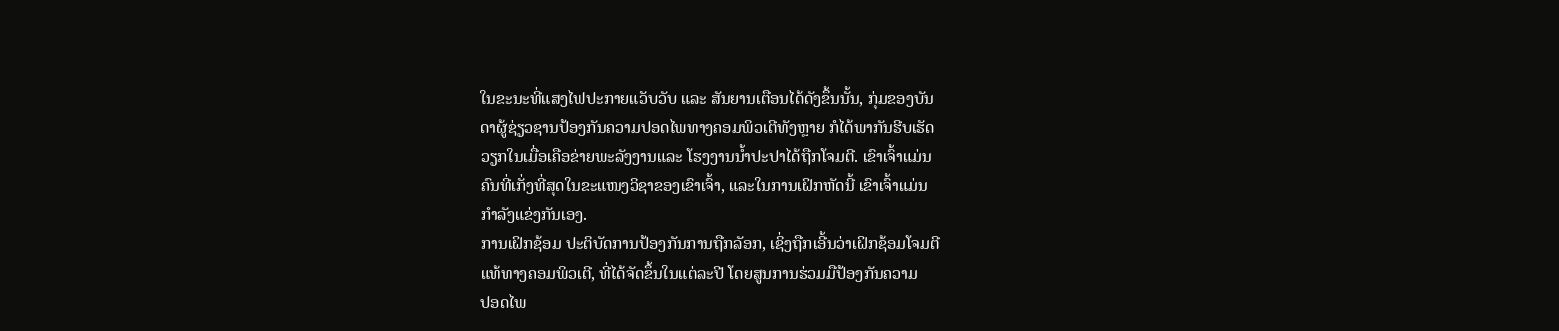ໃນຂະນະທີ່ແສງໄຟປະກາຍແວັບວັບ ແລະ ສັນຍານເຕືອນໄດ້ດັງຂຶ້ນນັ້ນ, ກຸ່ມຂອງບັນ
ດາຜູ້ຊ່ຽວຊານປ້ອງກັນຄວາມປອດໄພທາງຄອມພິວເຕີທັງຫຼາຍ ກໍໄດ້ພາກັນຮີບເຮັດ
ວຽກໃນເມື່ອເຄືອຂ່າຍພະລັງງານແລະ ໂຮງງານນໍ້າປະປາໄດ້ຖືກໂຈມຕີ. ເຂົາເຈົ້າແມ່ນ
ຄົນທີ່ເກັ່ງທີ່ສຸດໃນຂະແໜງວິຊາຂອງເຂົາເຈົ້າ, ແລະໃນການເຝິກຫັດນີ້ ເຂົາເຈົ້າແມ່ນ
ກຳລັງແຂ່ງກັນເອງ.
ການເຝິກຊ້ອມ ປະຕິບັດການປ້ອງກັນການຖືກລັອກ, ເຊິ່ງຖືກເອີ້ນວ່າເຝິກຊ້ອມໂຈມຕີ
ແທ້ທາງຄອມພິວເຕີ, ທີ່ໄດ້ຈັດຂຶ້ນໃນແຕ່ລະປີ ໂດຍສູນການຮ່ວມມືປ້ອງກັນຄວາມ
ປອດໄພ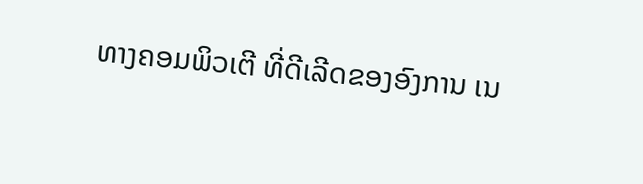ທາງຄອມພິວເຕີ ທີ່ດີເລີດຂອງອົງການ ເນ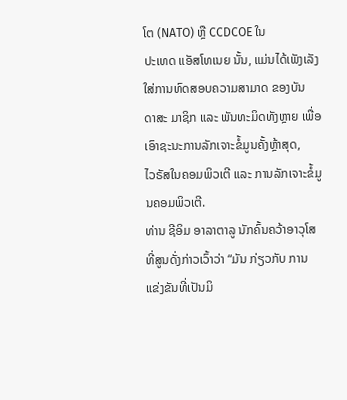ໂຕ (NATO) ຫຼື CCDCOE ໃນ
ປະເທດ ແອັສໂທເນຍ ນັ້ນ, ແມ່ນໄດ້ເພັງເລັງໃສ່ການທົດສອບຄວາມສາມາດ ຂອງບັນ
ດາສະ ມາຊິກ ແລະ ພັນທະມິດທັງຫຼາຍ ເພື່ອເອົາຊະນະການລັກເຈາະຂໍ້ມູນຄັ້ງຫຼ້າສຸດ,
ໄວຣັສໃນຄອມພິວເຕີ ແລະ ການລັກເຈາະຂໍ້ມູນຄອມພິວເຕີ.
ທ່ານ ຊີອິມ ອາລາຕາລູ ນັກຄົ້ນຄວ້າອາວຸໂສ ທີ່ສູນດັ່ງກ່າວເວົ້າວ່າ “ມັນ ກ່ຽວກັບ ການ
ແຂ່ງຂັນທີ່ເປັນມິ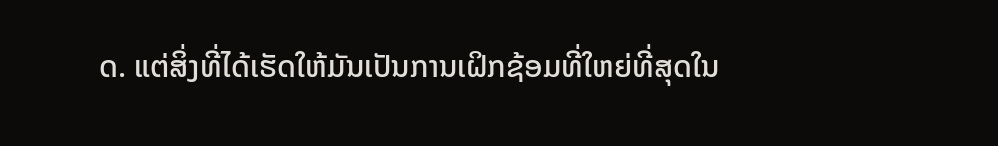ດ. ແຕ່ສິ່ງທີ່ໄດ້ເຮັດໃຫ້ມັນເປັນການເຝິກຊ້ອມທີ່ໃຫຍ່ທີ່ສຸດໃນ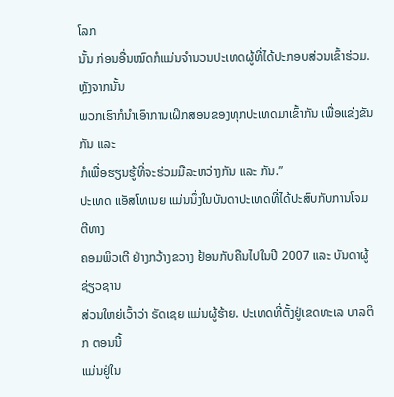ໂລກ
ນັ້ນ ກ່ອນອື່ນໝົດກໍແມ່ນຈຳນວນປະເທດຜູ້ທີ່ໄດ້ປະກອບສ່ວນເຂົ້າຮ່ວມ. ຫຼັງຈາກນັ້ນ
ພວກເຮົາກໍນຳເອົາການເຝິກສອນຂອງທຸກປະເທດມາເຂົ້າກັນ ເພື່ອແຂ່ງຂັນກັນ ແລະ
ກໍເພື່ອຮຽນຮູ້ທີ່ຈະຮ່ວມມືລະຫວ່າງກັນ ແລະ ກັນ.”
ປະເທດ ແອັສໂທເນຍ ແມ່ນນຶ່ງໃນບັນດາປະເທດທີ່ໄດ້ປະສົບກັບການໂຈມຕີທາງ
ຄອມພິວເຕີ ຢ່າງກວ້າງຂວາງ ຢ້ອນກັບຄືນໄປໃນປີ 2007 ແລະ ບັນດາຜູ້ຊ່ຽວຊານ
ສ່ວນໃຫຍ່ເວົ້າວ່າ ຣັດເຊຍ ແມ່ນຜູ້ຮ້າຍ. ປະເທດທີ່ຕັ້ງຢູ່ເຂດທະເລ ບາລຕິກ ຕອນນີ້
ແມ່ນຢູ່ໃນ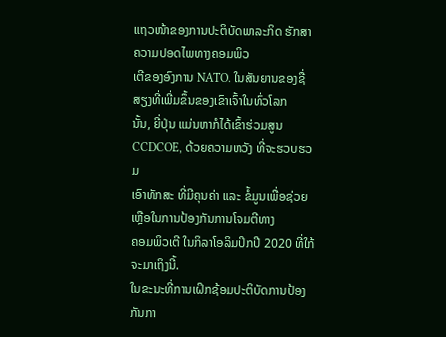ແຖວໜ້າຂອງການປະຕິບັດພາລະກິດ ຮັກສາຄວາມປອດໄພທາງຄອມພິວ
ເຕີຂອງອົງການ NATO. ໃນສັນຍານຂອງຊື່ສຽງທີ່ເພີ່ມຂຶ້ນຂອງເຂົາເຈົ້າໃນທົ່ວໂລກ
ນັ້ນ, ຍີ່ປຸ່ນ ແມ່ນຫາກໍໄດ້ເຂົ້າຮ່ວມສູນ CCDCOE, ດ້ວຍຄວາມຫວັງ ທີ່ຈະຮວບຮວມ
ເອົາທັກສະ ທີ່ມີຄຸນຄ່າ ແລະ ຂໍ້ມູນເພື່ອຊ່ວຍເຫຼືອໃນການປ້ອງກັນການໂຈມຕີທາງ
ຄອມພິວເຕີ ໃນກິລາໂອລິມປິກປີ 2020 ທີ່ໃກ້ຈະມາເຖິງນີ້.
ໃນຂະນະທີ່ການເຝິກຊ້ອມປະຕິບັດການປ້ອງກັນກາ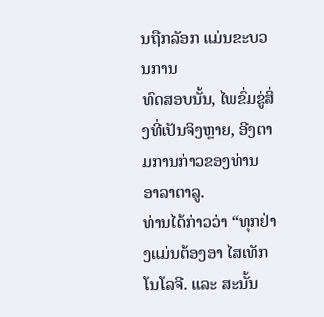ນຖືກລັອກ ແມ່ນຂະບວນການ
ທົດສອບນັ້ນ, ໄພຂົ່ມຂູ່ສິ່ງທີ່ເປັນຈິງຫຼາຍ, ອີງຕາມການກ່າວຂອງທ່ານ ອາລາຕາລູ.
ທ່ານໄດ້ກ່າວວ່າ “ທຸກຢ່າງແມ່ນຕ້ອງອາ ໄສເທັກໂນໂລຈີ. ແລະ ສະນັ້ນ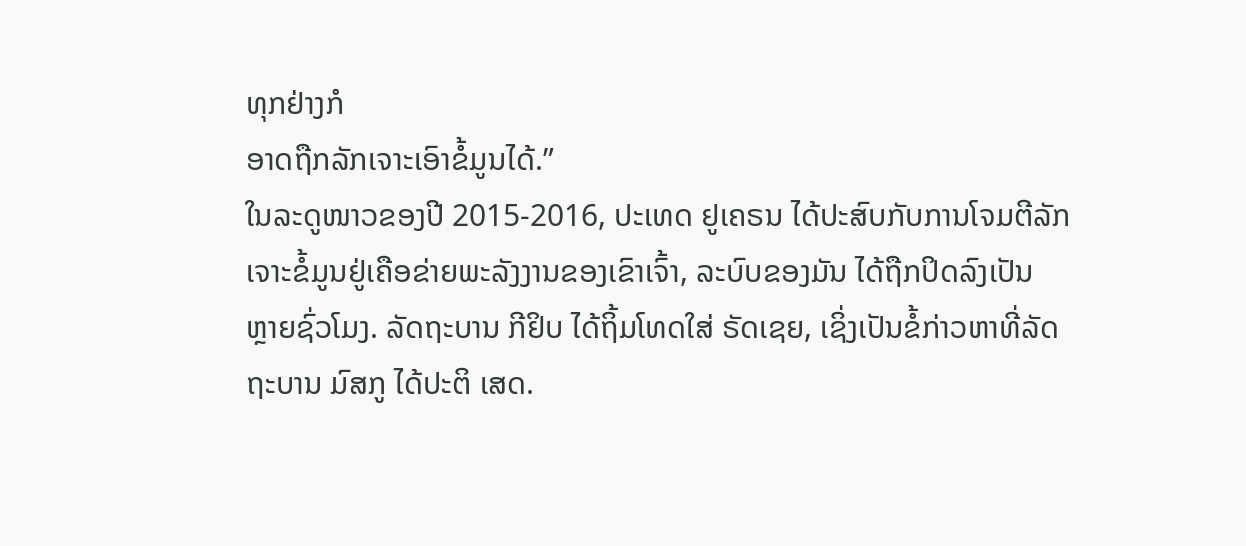ທຸກຢ່າງກໍ
ອາດຖືກລັກເຈາະເອົາຂໍ້ມູນໄດ້.”
ໃນລະດູໜາວຂອງປີ 2015-2016, ປະເທດ ຢູເຄຣນ ໄດ້ປະສົບກັບການໂຈມຕີລັກ
ເຈາະຂໍ້ມູນຢູ່ເຄືອຂ່າຍພະລັງງານຂອງເຂົາເຈົ້າ, ລະບົບຂອງມັນ ໄດ້ຖືກປິດລົງເປັນ
ຫຼາຍຊົ່ວໂມງ. ລັດຖະບານ ກີຢິບ ໄດ້ຖິ້ມໂທດໃສ່ ຣັດເຊຍ, ເຊິ່ງເປັນຂໍ້ກ່າວຫາທີ່ລັດ
ຖະບານ ມົສກູ ໄດ້ປະຕິ ເສດ.